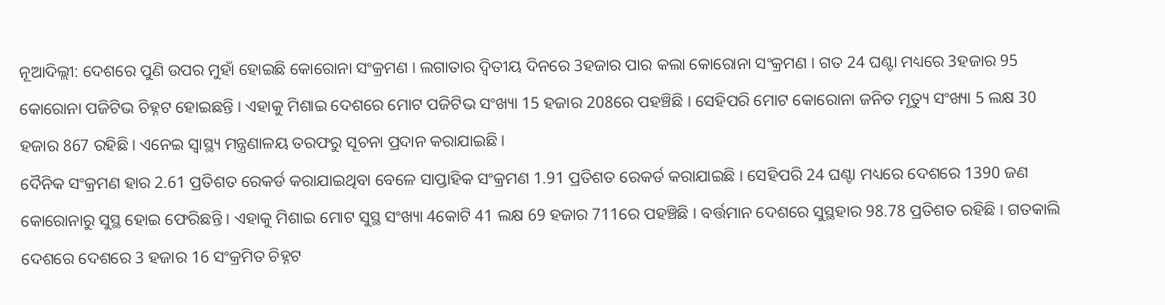ନୂଆଦିଲ୍ଲୀ: ଦେଶରେ ପୁଣି ଉପର ମୁହାଁ ହୋଇଛି କୋରୋନା ସଂକ୍ରମଣ । ଲଗାତାର ଦ୍ବିତୀୟ ଦିନରେ 3ହଜାର ପାର କଲା କୋରୋନା ସଂକ୍ରମଣ । ଗତ 24 ଘଣ୍ଟା ମଧ୍ୟରେ 3ହଜାର 95 କୋରୋନା ପଜିଟିଭ ଚିହ୍ନଟ ହୋଇଛନ୍ତି । ଏହାକୁ ମିଶାଇ ଦେଶରେ ମୋଟ ପଜିଟିଭ ସଂଖ୍ୟା 15 ହଜାର 208ରେ ପହଞ୍ଚିଛି । ସେହିପରି ମୋଟ କୋରୋନା ଜନିତ ମୃତ୍ୟୁ ସଂଖ୍ୟା 5 ଲକ୍ଷ 30 ହଜାର 867 ରହିଛି । ଏନେଇ ସ୍ବାସ୍ଥ୍ୟ ମନ୍ତ୍ରଣାଳୟ ତରଫରୁ ସୂଚନା ପ୍ରଦାନ କରାଯାଇଛି ।
ଦୈନିକ ସଂକ୍ରମଣ ହାର 2.61 ପ୍ରତିଶତ ରେକର୍ଡ କରାଯାଇଥିବା ବେଳେ ସାପ୍ତାହିକ ସଂକ୍ରମଣ 1.91 ପ୍ରତିଶତ ରେକର୍ଡ କରାଯାଇଛି । ସେହିପରି 24 ଘଣ୍ଟା ମଧ୍ୟରେ ଦେଶରେ 1390 ଜଣ କୋରୋନାରୁ ସୁସ୍ଥ ହୋଇ ଫେରିଛନ୍ତି । ଏହାକୁ ମିଶାଇ ମୋଟ ସୁସ୍ଥ ସଂଖ୍ୟା 4କୋଟି 41 ଲକ୍ଷ 69 ହଜାର 711ରେ ପହଞ୍ଚିଛି । ବର୍ତ୍ତମାନ ଦେଶରେ ସୁସ୍ଥହାର 98.78 ପ୍ରତିଶତ ରହିଛି । ଗତକାଲି ଦେଶରେ ଦେଶରେ 3 ହଜାର 16 ସଂକ୍ରମିତ ଚିହ୍ନଟ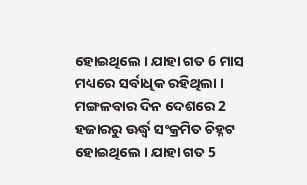ହୋଇଥିଲେ । ଯାହା ଗତ 6 ମାସ ମଧ୍ୟରେ ସର୍ବାଧିକ ରହିଥିଲା । ମଙ୍ଗଳବାର ଦିନ ଦେଶରେ 2 ହଜାରରୁ ଊର୍ଦ୍ଧ୍ବ ସଂକ୍ରମିତ ଚିହ୍ନଟ ହୋଇଥିଲେ । ଯାହା ଗତ 5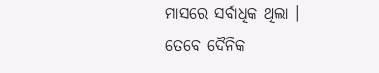ମାସରେ ସର୍ବାଧିକ ଥିଲା । ତେବେ ଦୈନିକ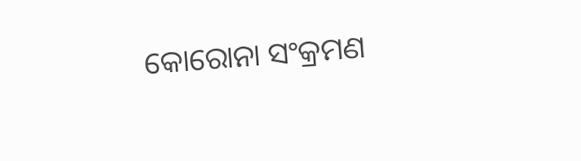କୋରୋନା ସଂକ୍ରମଣ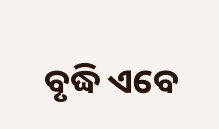ବୃଦ୍ଧି ଏବେ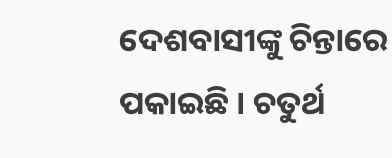ଦେଶବାସୀଙ୍କୁ ଚିନ୍ତାରେ ପକାଇଛି । ଚତୁର୍ଥ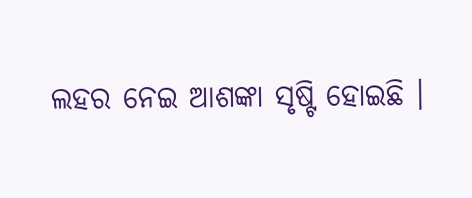ଲହର ନେଇ ଆଶଙ୍କା ସୃଷ୍ଟି ହୋଇଛି ।